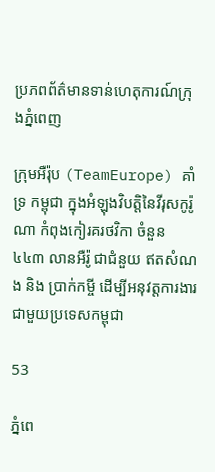ប្រភពព័ត៌មានទាន់ហេតុការណ៍ក្រុងភ្នំពេញ

ក្រុមអឺរ៉ុប (TeamEurope) គាំទ្រ កម្ពុជា ក្នុងអំឡុងវិបត្តិនៃវីរុសកូរ៉ូណា កំពុងកៀរគរថវិកា ចំនួន ៤៤៣ លានអឺរ៉ូ ជាជំនួយ ឥតសំណង និង ប្រាក់កម្ចី ដើម្បីអនុវត្តការងារជាមួយប្រទេសកម្ពុជា

53

ភ្នំពេ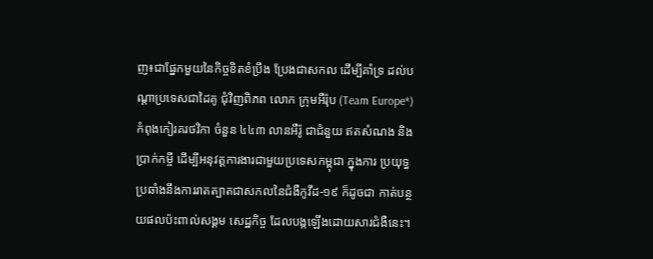ញ៖ជាផ្នែកមួយនៃកិច្ចខិតខំប្រឹង ប្រែងជាសកល ដើម្បីគាំទ្រ ដល់បណ្ដាប្រទេសជាដៃគូ ជុំវិញពិភព លោក ក្រុមអឺរ៉ុប (Team Europe*) កំពុងកៀរគរថវិកា ចំនួន ៤៤៣ លានអឺរ៉ូ ជាជំនួយ ឥតសំណង និង ប្រាក់កម្ចី ដើម្បីអនុវត្តការងារជាមួយប្រទេសកម្ពុជា ក្នុងការ ប្រយុទ្ធប្រឆាំងនឹងការរាតត្បាតជាសកលនៃជំងឺកូវីដ-១៩ ក៏ដូចជា កាត់បន្ថយផលប៉ះពាល់សង្គម សេដ្ឋកិច្ច ដែលបង្កឡើងដោយសារជំងឺនេះ។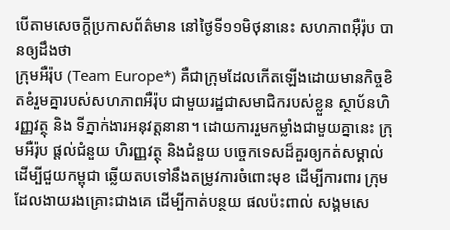បើតាមសេចក្ដីប្រកាសព័ត៌មាន នៅថ្ងៃទី១១មិថុនានេះ សហភាពអ៊ឺរ៉ុប បានឲ្យដឹងថា
ក្រុមអឺរ៉ុប (Team Europe*) គឺជាក្រុមដែលកើតឡើងដោយមានកិច្ចខិតខំរួមគ្នារបស់សហភាពអឺរ៉ុប ជាមួយរដ្ឋជាសមាជិករបស់ខ្លួន ស្ថាប័នហិរញ្ញវត្ថុ និង ទីភ្នាក់ងារអនុវត្តនានា។ ដោយការរួមកម្លាំងជាមួយគ្នានេះ ក្រុមអឺរ៉ុប ផ្ដល់ជំនួយ ហិរញ្ញវត្ថុ និងជំនួយ បច្ចេកទេសដ៏គួរឲ្យកត់សម្គាល់ ដើម្បីជួយកម្ពុជា ឆ្លើយតបទៅនឹងតម្រូវការចំពោះមុខ ដើម្បីការពារ ក្រុមដែលងាយរងគ្រោះជាងគេ ដើម្បីកាត់បន្ថយ ផលប៉ះពាល់ សង្គមសេ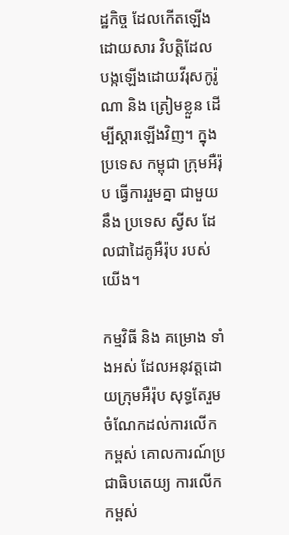ដ្ឋកិច្ច ដែលកើតឡើងដោយសារ វិបត្តិដែលបង្កឡើងដោយវីរុសកូរ៉ូណា និង ត្រៀមខ្លួន ដើម្បីស្ដារឡើងវិញ។ ក្នុងប្រទេស កម្ពុជា ក្រុមអឺរ៉ុប ធ្វើការរួមគ្នា ជាមួយនឹង ប្រទេស ស្វីស ដែលជាដៃគូអឺរ៉ុប របស់យើង។

កម្មវិធី និង គម្រោង ទាំងអស់ ដែលអនុវត្តដោយក្រុមអឺរ៉ុប សុទ្ធតែរួមចំណែកដល់ការលើកកម្ពស់ គោលការណ៍ប្រជាធិបតេយ្យ ការលើកកម្ពស់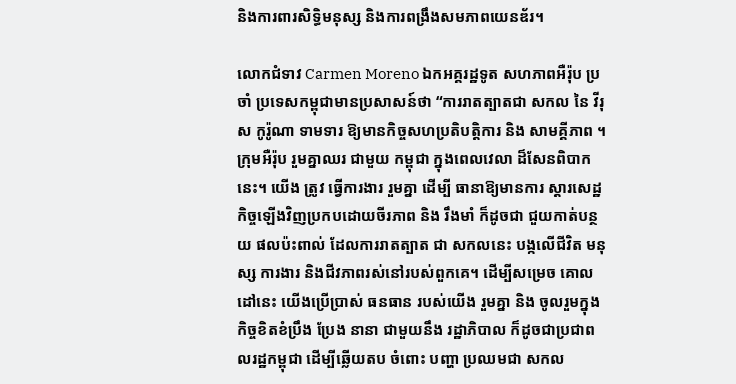និងការពារសិទ្ធិមនុស្ស និងការពង្រឹងសមភាពយេនឌ័រ។

លោកជំទាវ Carmen Moreno ឯកអគ្គរដ្ឋទូត សហភាពអឺរ៉ុប ប្រចាំ ប្រទេសកម្ពុជាមានប្រសាសន៍ថា “ការរាតត្បាតជា សកល នៃ វីរុស កូរ៉ូណា ទាមទារ ឱ្យមានកិច្ចសហប្រតិបត្តិការ និង សាមគ្គីភាព ។ ក្រុមអឺរ៉ុប រួមគ្នាឈរ ជាមួយ កម្ពុជា ក្នុងពេលវេលា ដ៏សែនពិបាកនេះ។ យើង ត្រូវ ធ្វើការងារ រួមគ្នា ដើម្បី ធានាឱ្យមានការ ស្ដារសេដ្ឋកិច្ចឡើងវិញប្រកបដោយចីរភាព និង រឹងមាំ ក៏ដូចជា ជួយកាត់បន្ថយ ផលប៉ះពាល់ ដែលការរាតត្បាត ជា សកលនេះ បង្កលើជីវិត មនុស្ស ការងារ និងជីវភាពរស់នៅរបស់ពួកគេ។ ដើម្បីសម្រេច គោលដៅនេះ យើងប្រើប្រាស់ ធនធាន របស់យើង រួមគ្នា និង ចូលរួមក្នុងកិច្ចខិតខំប្រឹង ប្រែង នានា ជាមួយនឹង រដ្ឋាភិបាល ក៏ដូចជាប្រជាពលរដ្ឋកម្ពុជា ដើម្បីឆ្លើយតប ចំពោះ បញ្ហា ប្រឈមជា សកល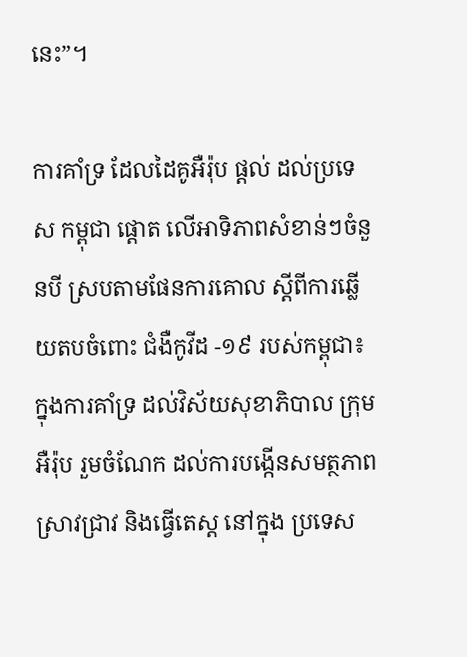នេះ”។

ការគាំទ្រ ដែលដៃគូអឺរ៉ុប ផ្ដល់ ដល់ប្រទេស កម្ពុជា ផ្ដោត លើអាទិភាពសំខាន់ៗចំនួនបី ស្របតាមផែនការគោល ស្ដីពីការឆ្លើយតបចំពោះ ជំងឺកូវីដ -១៩ របស់កម្ពុជា៖
ក្នុងការគាំទ្រ ដល់វិស័យសុខាភិបាល ក្រុមអឺរ៉ុប រួមចំណែក ដល់ការបង្កើនសមត្ថភាពស្រាវជ្រាវ និងធ្វើតេស្ត នៅក្នុង ប្រទេស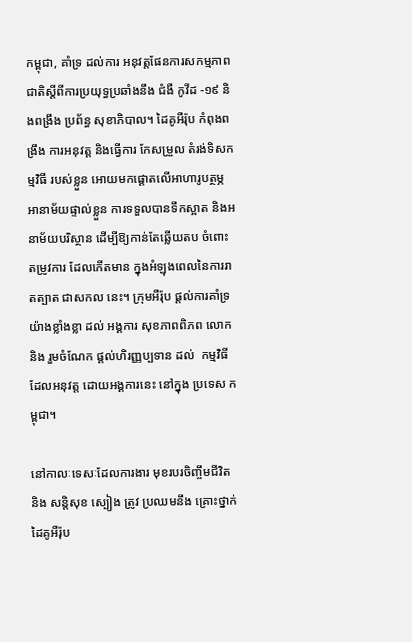កម្ពុជា, គាំទ្រ ដល់ការ អនុវត្តផែនការសកម្មភាពជាតិស្ដីពីការប្រយុទ្ធប្រឆាំងនឹង ជំងឺ កូវីដ -១៩ និងពង្រឹង ប្រព័ន្ធ សុខាភិបាល។ ដៃគូអឺរ៉ុប កំពុងពង្រឹង ការអនុវត្ត និងធ្វើការ កែសម្រួល តំរង់ទិសកម្មវិធី របស់ខ្លួន អោយមកផ្ដោតលើអាហារូបត្ថម្ភ អានាម័យផ្ទាល់ខ្លួន ការទទួលបានទឹកស្អាត និងអនាម័យបរិស្ថាន ដើម្បីឱ្យកាន់តែឆ្លើយតប ចំពោះ តម្រូវការ ដែលកើតមាន ក្នុងអំឡុងពេលនៃការរាតត្បាត ជាសកល នេះ។ ក្រុមអឺរ៉ុប ផ្ដល់ការគាំទ្រយ៉ាងខ្លាំងខ្លា ដល់ អង្គការ សុខភាពពិភព លោក និង រួមចំណែក ផ្ដល់ហិរញ្ញប្បទាន ដល់  កម្មវិធី ដែលអនុវត្ត ដោយអង្គការនេះ នៅក្នុង ប្រទេស កម្ពុជា។

នៅកាលៈទេសៈដែលការងារ មុខរបរចិញ្ចឹមជីវិត និង សន្តិសុខ ស្បៀង ត្រូវ ប្រឈមនឹង គ្រោះថ្នាក់ ដៃគូអឺរ៉ុប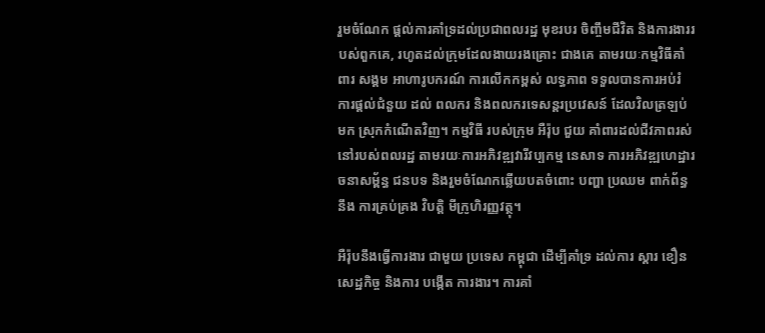រួមចំណែក ផ្ដល់ការគាំទ្រដល់ប្រជាពលរដ្ឋ មុខរបរ ចិញ្ចឹមជីវិត និងការងាររបស់ពួកគេ, រហូតដល់ក្រុមដែលងាយរងគ្រោះ ជាងគេ តាមរយៈកម្មវិធីគាំពារ សង្គម អាហារូបករណ៍ ការលើកកម្ពស់ លទ្ធភាព ទទួលបានការអប់រំ ការផ្ដល់ជំនួយ ដល់ ពលករ និងពលករទេសន្តរប្រវេសន៍ ដែលវិលត្រឡប់មក ស្រុកកំណើតវិញ។ កម្មវិធី របស់ក្រុម អឺរ៉ុប ជួយ គាំពារដល់ជីវភាពរស់នៅរបស់ពលរដ្ឋ តាមរយៈការអភិវឌ្ឍវារីវប្បកម្ម នេសាទ ការអភិវឌ្ឍហេដ្ឋារចនាសម្ព័ន្ធ ជនបទ និងរួមចំណែកឆ្លើយបតចំពោះ បញ្ហា ប្រឈម ពាក់ព័ន្ធ នឹង ការគ្រប់គ្រង វិបត្តិ មីក្រូហិរញ្ញវត្ថុ។

អឺរ៉ុបនឹងធ្វើការងារ ជាមួយ ប្រទេស កម្ពុជា ដើម្បីគាំទ្រ ដល់ការ ស្ដារ ខឿនសេដ្ឋកិច្ច និងការ បង្កើត ការងារ។ ការគាំ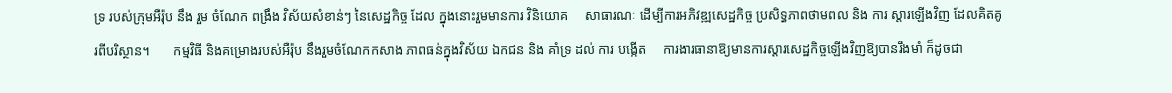ទ្រ របស់ក្រុមអឺរ៉ុប នឹង រួម ចំណែក ពង្រឹង វិស័យសំខាន់ៗ នៃសេដ្ឋកិច្ច ដែល ក្នុងនោះរួមមានការ វិនិយោគ     សាធារណៈ ដើម្បីការអភិវឌ្ឍសេដ្ឋកិច្ច ប្រសិទ្ធភាពថាមពល និង ការ ស្ដារឡើងវិញ ដែលគិតគូរពីបរិស្ថាន។       កម្មវិធី និងគម្រោងរបស់អឺរ៉ុប នឹងរួមចំណែកកសាង ភាពធន់ក្នុងវិស័យ ឯកជន និង គាំទ្រ ដល់ ការ បង្កើត     ការងារធានាឱ្យមានការស្តារសេដ្ឋកិច្ចឡើងវិញឱ្យបានរឹងមាំ ក៏ដូចជា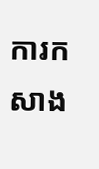ការកសាង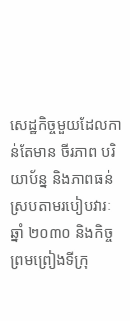សេដ្ឋកិច្ចមួយដែលកាន់តែមាន ចីរភាព បរិយាប័ន្ន និងភាពធន់ ស្របតាមរបៀបវារៈឆ្នាំ ២០៣០ និងកិច្ចព្រមព្រៀងទីក្រុ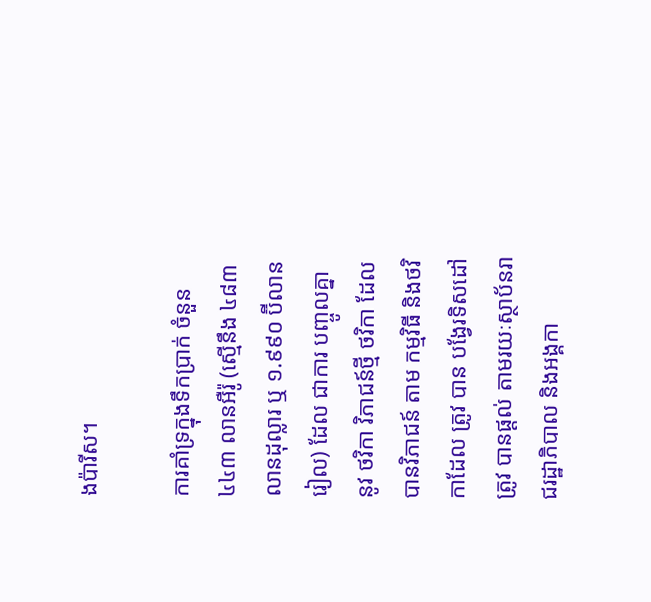ងប៉ារីស។

ការគាំទ្រក្នុងទឹកប្រាក់ ចំនួន ៤៤៣ លានអឺរ៉ូ (ស្មើនឹង ៤៨៣ លានដុល្លារ ឬ ១.៩៩០ ប៊ីលានរៀល) ដែល ជាការ បញ្ចូលគ្នា នូវ ថវិកា វិភាជន៍ថ្មី ថវិកា ដែលបានវិភាជន៍ តាម កម្មវិធី និងថវិកាដែល ត្រូវ បាន បង្វែរទិសដៅ ត្រូវ បានផ្ដល់ តាមរយៈស្ថាប័នរាជរដ្ឋាភិបាល និងអង្គកា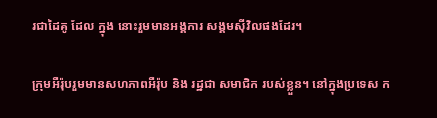រជាដៃគូ ដែល ក្នុង នោះរួមមានអង្គការ សង្គមស៊ីវិលផងដែរ។

ក្រុមអឺរ៉ុបរួមមានសហភាពអឺរ៉ុប និង រដ្ឋជា សមាជិក របស់ខ្លួន។ នៅក្នុងប្រទេស ក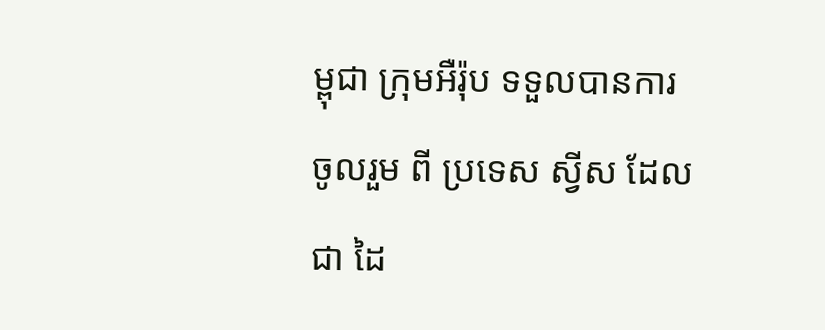ម្ពុជា ក្រុមអឺរ៉ុប ទទួលបានការ ចូលរួម ពី ប្រទេស ស្វីស ដែលជា ដៃ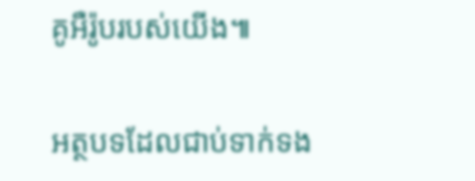គូអឺរ៉ូបរបស់យើង៕

អត្ថបទដែលជាប់ទាក់ទង